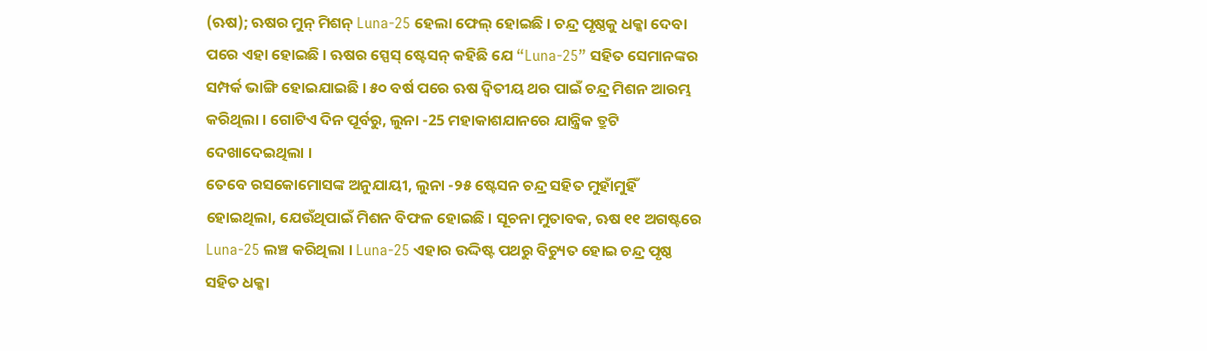(ଋଷ); ଋଷର ମୁନ୍ ମିଶନ୍ Luna-25 ହେଲା ଫେଲ୍ ହୋଇଛି । ଚନ୍ଦ୍ର ପୃଷ୍ଠକୁ ଧକ୍କା ଦେବା ପରେ ଏହା ହୋଇଛି । ଋଷର ସ୍ପେସ୍ ଷ୍ଟେସନ୍ କହିଛି ଯେ “Luna-25” ସହିତ ସେମାନଙ୍କର ସମ୍ପର୍କ ଭାଙ୍ଗି ହୋଇଯାଇଛି । ୫୦ ବର୍ଷ ପରେ ଋଷ ଦ୍ୱିତୀୟ ଥର ପାଇଁ ଚନ୍ଦ୍ର ମିଶନ ଆରମ୍ଭ କରିଥିଲା । ଗୋଟିଏ ଦିନ ପୂର୍ବରୁ, ଲୁନା -25 ମହାକାଶଯାନରେ ଯାନ୍ତ୍ରିକ ତ୍ରୁଟି ଦେଖାଦେଇଥିଲା ।
ତେବେ ରସକୋମୋସଙ୍କ ଅନୁଯାୟୀ, ଲୁନା -୨୫ ଷ୍ଟେସନ ଚନ୍ଦ୍ର ସହିତ ମୁହାଁମୁହିଁ ହୋଇଥିଲା, ଯେଉଁଥିପାଇଁ ମିଶନ ବିଫଳ ହୋଇଛି । ସୂଚନା ମୁତାବକ, ଋଷ ୧୧ ଅଗଷ୍ଟରେ Luna-25 ଲଞ୍ଚ କରିଥିଲା । Luna-25 ଏହାର ଉଦ୍ଦିଷ୍ଟ ପଥରୁ ବିଚ୍ୟୁତ ହୋଇ ଚନ୍ଦ୍ର ପୃଷ୍ଠ ସହିତ ଧକ୍କା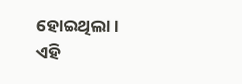ହୋଇଥିଲା। ଏହି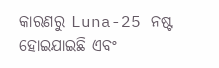କାରଣରୁ Luna-25 ନଷ୍ଟ ହୋଇଯାଇଛି ଏବଂ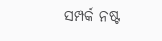ସମ୍ପର୍କ ନଷ୍ଟ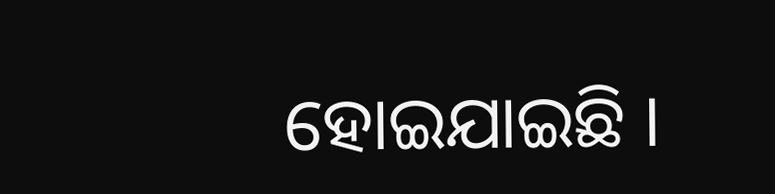ହୋଇଯାଇଛି ।